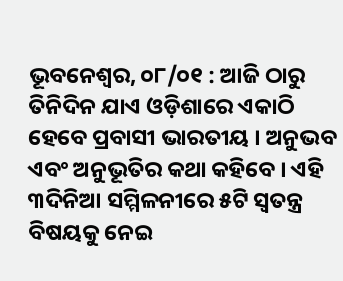ଭୂବନେଶ୍ୱର, ୦୮/୦୧ : ଆଜି ଠାରୁ ତିନିଦିନ ଯାଏ ଓଡ଼ିଶାରେ ଏକାଠି ହେବେ ପ୍ରବାସୀ ଭାରତୀୟ । ଅନୁଭବ ଏବଂ ଅନୁଭୂତିର କଥା କହିବେ । ଏହି ୩ଦିନିଆ ସମ୍ମିଳନୀରେ ୫ଟି ସ୍ୱତନ୍ତ୍ର ବିଷୟକୁ ନେଇ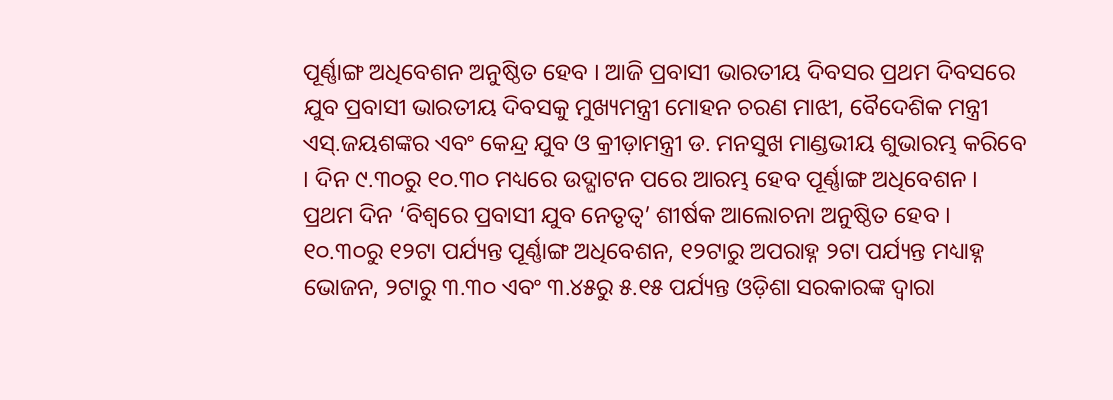ପୂର୍ଣ୍ଣାଙ୍ଗ ଅଧିବେଶନ ଅନୁଷ୍ଠିତ ହେବ । ଆଜି ପ୍ରବାସୀ ଭାରତୀୟ ଦିବସର ପ୍ରଥମ ଦିବସରେ ଯୁବ ପ୍ରବାସୀ ଭାରତୀୟ ଦିବସକୁ ମୁଖ୍ୟମନ୍ତ୍ରୀ ମୋହନ ଚରଣ ମାଝୀ, ବୈଦେଶିକ ମନ୍ତ୍ରୀ ଏସ୍.ଜୟଶଙ୍କର ଏବଂ କେନ୍ଦ୍ର ଯୁବ ଓ କ୍ରୀଡ଼ାମନ୍ତ୍ରୀ ଡ. ମନସୁଖ ମାଣ୍ଡଭୀୟ ଶୁଭାରମ୍ଭ କରିବେ । ଦିନ ୯.୩୦ରୁ ୧୦.୩୦ ମଧ୍ୟରେ ଉଦ୍ଘାଟନ ପରେ ଆରମ୍ଭ ହେବ ପୂର୍ଣ୍ଣାଙ୍ଗ ଅଧିବେଶନ । ପ୍ରଥମ ଦିନ ‘ବିଶ୍ୱରେ ପ୍ରବାସୀ ଯୁବ ନେତୃତ୍ୱ’ ଶୀର୍ଷକ ଆଲୋଚନା ଅନୁଷ୍ଠିତ ହେବ । ୧୦.୩୦ରୁ ୧୨ଟା ପର୍ଯ୍ୟନ୍ତ ପୂର୍ଣ୍ଣାଙ୍ଗ ଅଧିବେଶନ, ୧୨ଟାରୁ ଅପରାହ୍ନ ୨ଟା ପର୍ଯ୍ୟନ୍ତ ମଧ୍ୟାହ୍ନ ଭୋଜନ, ୨ଟାରୁ ୩.୩୦ ଏବଂ ୩.୪୫ରୁ ୫.୧୫ ପର୍ଯ୍ୟନ୍ତ ଓଡ଼ିଶା ସରକାରଙ୍କ ଦ୍ବାରା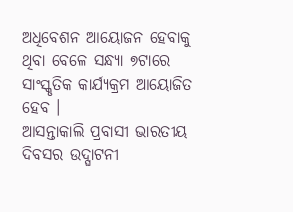ଅଧିବେଶନ ଆୟୋଜନ ହେବାକୁ ଥିବା ବେଳେ ସନ୍ଧ୍ୟା ୭ଟାରେ ସାଂସ୍କୃତିକ କାର୍ଯ୍ୟକ୍ରମ ଆୟୋଜିତ ହେବ ।
ଆସନ୍ତାକାଲି ପ୍ରବାସୀ ଭାରତୀୟ ଦିବସର ଉଦ୍ଘାଟନୀ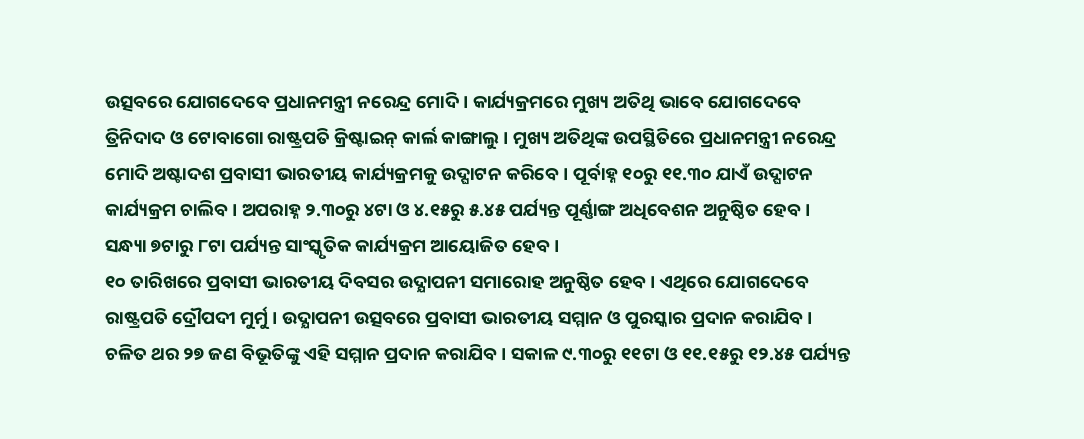ଉତ୍ସବରେ ଯୋଗଦେବେ ପ୍ରଧାନମନ୍ତ୍ରୀ ନରେନ୍ଦ୍ର ମୋଦି । କାର୍ଯ୍ୟକ୍ରମରେ ମୁଖ୍ୟ ଅତିଥି ଭାବେ ଯୋଗଦେବେ ତ୍ରିନିଦାଦ ଓ ଟୋବାଗୋ ରାଷ୍ଟ୍ରପତି କ୍ରିଷ୍ଟାଇନ୍ କାର୍ଲ କାଙ୍ଗାଲୁ । ମୁଖ୍ୟ ଅତିଥିଙ୍କ ଉପସ୍ଥିତିରେ ପ୍ରଧାନମନ୍ତ୍ରୀ ନରେନ୍ଦ୍ର ମୋଦି ଅଷ୍ଟାଦଶ ପ୍ରବାସୀ ଭାରତୀୟ କାର୍ଯ୍ୟକ୍ରମକୁ ଉଦ୍ଘାଟନ କରିବେ । ପୂର୍ବାହ୍ନ ୧୦ରୁ ୧୧.୩୦ ଯାଏଁ ଉଦ୍ଘାଟନ କାର୍ଯ୍ୟକ୍ରମ ଚାଲିବ । ଅପରାହ୍ନ ୨.୩୦ରୁ ୪ଟା ଓ ୪.୧୫ରୁ ୫.୪୫ ପର୍ଯ୍ୟନ୍ତ ପୂର୍ଣ୍ଣାଙ୍ଗ ଅଧିବେଶନ ଅନୁଷ୍ଠିତ ହେବ । ସନ୍ଧ୍ୟା ୭ଟାରୁ ୮ଟା ପର୍ଯ୍ୟନ୍ତ ସାଂସ୍କୃତିକ କାର୍ଯ୍ୟକ୍ରମ ଆୟୋଜିତ ହେବ ।
୧୦ ତାରିଖରେ ପ୍ରବାସୀ ଭାରତୀୟ ଦିବସର ଉଦ୍ଯାପନୀ ସମାରୋହ ଅନୁଷ୍ଠିତ ହେବ । ଏଥିରେ ଯୋଗଦେବେ ରାଷ୍ଟ୍ରପତି ଦ୍ରୌପଦୀ ମୁର୍ମୁ । ଉଦ୍ଯାପନୀ ଉତ୍ସବରେ ପ୍ରବାସୀ ଭାରତୀୟ ସମ୍ମାନ ଓ ପୁରସ୍କାର ପ୍ରଦାନ କରାଯିବ । ଚଳିତ ଥର ୨୭ ଜଣ ବିଭୂତିଙ୍କୁ ଏହି ସମ୍ମାନ ପ୍ରଦାନ କରାଯିବ । ସକାଳ ୯.୩୦ରୁ ୧୧ଟା ଓ ୧୧.୧୫ରୁ ୧୨.୪୫ ପର୍ଯ୍ୟନ୍ତ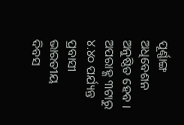ପୂର୍ଣ୍ଣାଙ୍ଗ ଅଧିବେଶନ ଅନୁଷ୍ଠିତ ହେବ । ଅପରାହ୍ଣ ୩ଟାରୁ ୪.୪୦ ପର୍ଯ୍ୟନ୍ତ ପ୍ରବାସୀ ଭାରତୀୟ ଦିବସ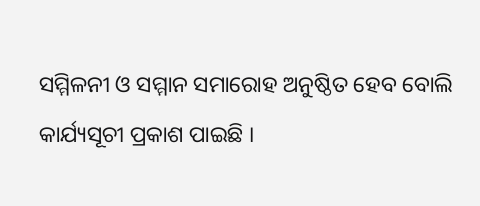ସମ୍ମିଳନୀ ଓ ସମ୍ମାନ ସମାରୋହ ଅନୁଷ୍ଠିତ ହେବ ବୋଲି କାର୍ଯ୍ୟସୂଚୀ ପ୍ରକାଶ ପାଇଛି ।